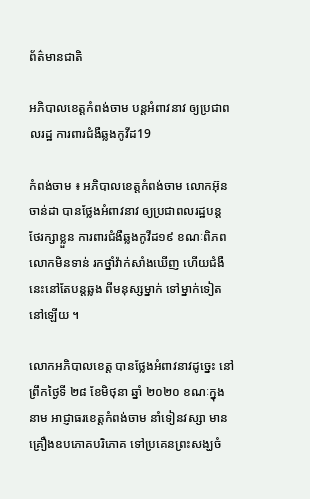ព័ត៌មានជាតិ

អភិបាលខេត្តកំពង់ចាម បន្តអំពាវនាវ ឲ្យប្រជាពលរដ្ឋ ការពារជំងឺឆ្លងកូវីដ19

កំពង់ចាម ៖ អភិបាលខេត្តកំពង់ចាម លោកអ៊ុន ចាន់ដា បានថ្លែងអំពាវនាវ ឲ្យប្រជាពលរដ្ឋបន្ត ថែរក្សាខ្លួន ការពារជំងឺឆ្លងកូវីដ១៩ ខណៈពិភពលោកមិនទាន់ រកថ្នាំវ៉ាក់សាំងឃើញ ហើយជំងឺនេះនៅតែបន្តឆ្លង ពីមនុស្សម្នាក់ ទៅម្នាក់ទៀត នៅឡើយ ។

លោកអភិបាលខេត្ត បានថ្លែងអំពាវនាវដូច្នេះ នៅព្រឹកថ្ងៃទី ២៨ ខែមិថុនា ឆ្នាំ ២០២០ ខណៈក្នុងនាម អាជ្ញាធរខេត្តកំពង់ចាម នាំទៀនវស្សា មានគ្រឿងឧបភោគបរិភោគ ទៅប្រគេនព្រះសង្ឃចំ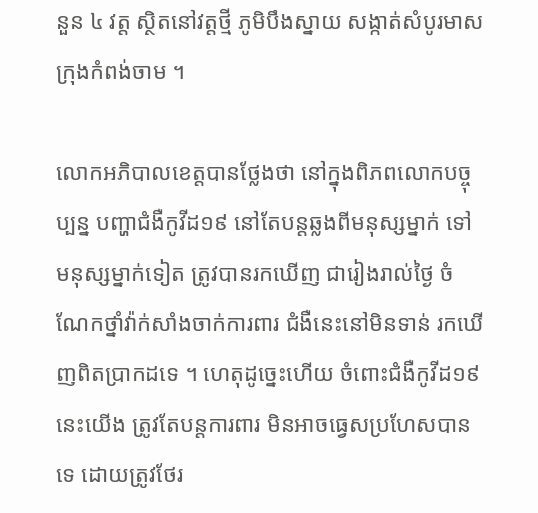នួន ៤ វត្ត ស្ថិតនៅវត្តថ្មី ភូមិបឹងស្នាយ សង្កាត់សំបូរមាស ក្រុងកំពង់ចាម ។

លោកអភិបាលខេត្តបានថ្លែងថា នៅក្នុងពិភពលោកបច្ចុប្បន្ន បញ្ហាជំងឺកូវីដ១៩ នៅតែបន្តឆ្លងពីមនុស្សម្នាក់ ទៅមនុស្សម្នាក់ទៀត ត្រូវបានរកឃើញ ជារៀងរាល់ថ្ងៃ ចំណែកថ្នាំវ៉ាក់សាំងចាក់ការពារ ជំងឺនេះនៅមិនទាន់ រកឃើញពិតប្រាកដទេ ។ ហេតុដូច្នេះហើយ ចំពោះជំងឺកូវីដ១៩ នេះយើង ត្រូវតែបន្តការពារ មិនអាចធ្វេសប្រហែសបានទេ ដោយត្រូវថែរ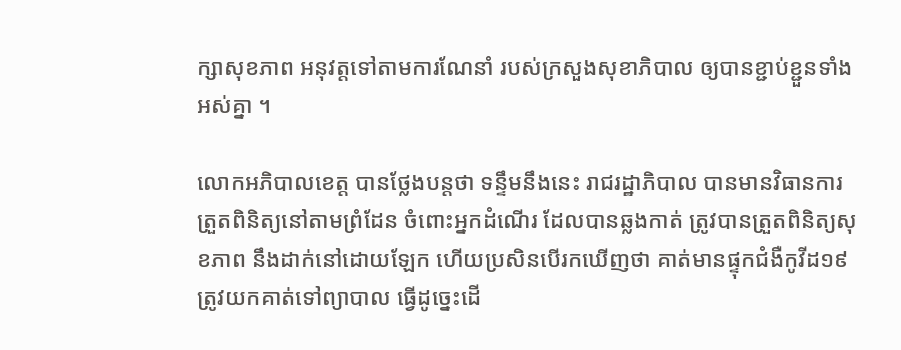ក្សាសុខភាព អនុវត្តទៅតាមការណែនាំ របស់ក្រសួងសុខាភិបាល ឲ្យបានខ្ជាប់ខ្ជួនទាំងអស់គ្នា ។

លោកអភិបាលខេត្ត បានថ្លែងបន្តថា ទន្ទឹមនឹងនេះ រាជរដ្ឋាភិបាល បានមានវិធានការ ត្រួតពិនិត្យនៅតាមព្រំដែន ចំពោះអ្នកដំណើរ ដែលបានឆ្លងកាត់ ត្រូវបានត្រួតពិនិត្យសុខភាព នឹងដាក់នៅដោយឡែក ហើយប្រសិនបើរកឃើញថា គាត់មានផ្ទុកជំងឺកូវីដ១៩ ត្រូវយកគាត់ទៅព្យាបាល ធ្វើដូច្នេះដើ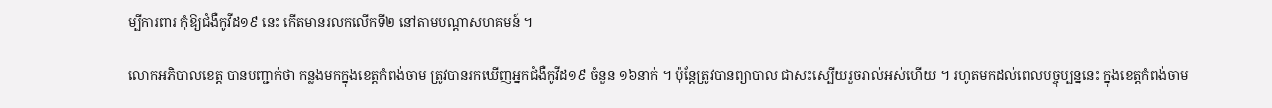ម្បីការពារ កុំឱ្យជំងឺកូវីដ១៩ នេះ កើតមានរលកលើកទី២ នៅតាមបណ្ដាសហគមន៍ ។

លោកអភិបាលខេត្ត បានបញ្ជាក់ថា កន្លងមកក្នុងខេត្តកំពង់ចាម ត្រូវបានរកឃើញអ្នកជំងឺកូវីដ១៩ ចំនួន ១៦នាក់ ។ ប៉ុន្តែត្រូវបានព្យាបាល ជាសះស្បើយរួចរាល់អស់ហើយ ។ រហូតមកដល់ពេលបច្ចុប្បន្ននេះ ក្នុងខេត្តកំពង់ចាម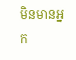មិនមានអ្នក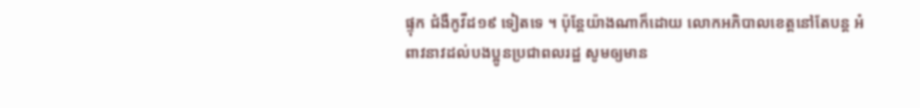ផ្ទុក ជំងឺកូវីដ១៩ ទៀតទេ ។ ប៉ុន្តែយ៉ាងណាក៏ដោយ លោកអភិបាលខេត្តនៅតែបន្ត អំពាវនាវដល់បងប្អូនប្រជាពលរដ្ឋ សូមឲ្យមាន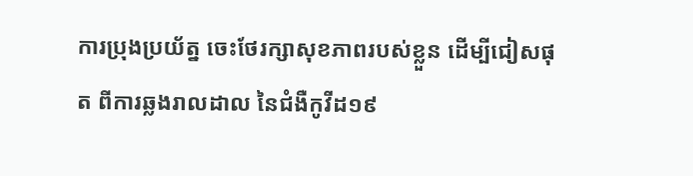ការប្រុងប្រយ័ត្ន ចេះថែរក្សាសុខភាពរបស់ខ្លួន ដើម្បីជៀសផុត ពីការឆ្លងរាលដាល នៃជំងឺកូវីដ១៩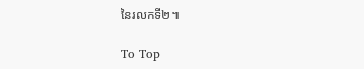នៃរលកទី២៕

To Top